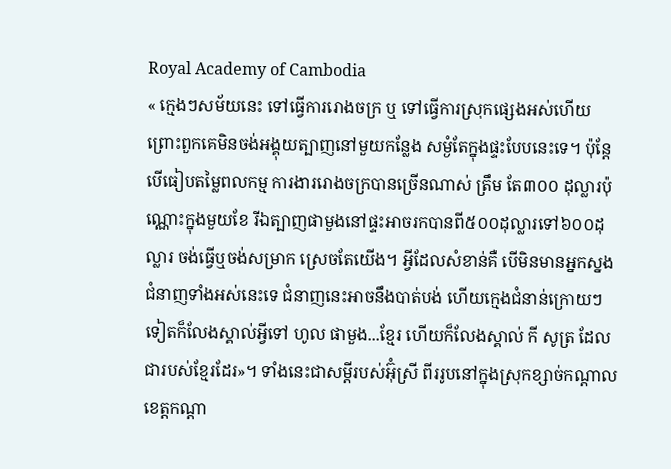Royal Academy of Cambodia
« ក្មេងៗសម័យនេះ ទៅធ្វើការរោងចក្រ ឬ ទៅធ្វើការស្រុកផ្សេងអស់ហើយ ព្រោះពួកគេមិនចង់អង្គុយត្បាញនៅមួយកន្លែង សម្ងំតែក្នុងផ្ទះបែបនេះទេ។ ប៉ុន្តែ បើធៀបតម្លៃពលកម្ម ការងាររោងចក្របានច្រើនណាស់ ត្រឹម តែ៣០០ ដុល្លារប៉ុណ្ណោះក្នុងមួយខែ រីឯត្បាញផាមួងនៅផ្ទះអាចរកបានពី៥០០ដុល្លារទៅ៦០០ដុល្លារ ចង់ធ្វើឬចង់សម្រាក ស្រេចតែយើង។ អ្វីដែលសំខាន់គឺ បើមិនមានអ្នកស្នងជំនាញទាំងអស់នេះទេ ជំនាញនេះអាចនឹងបាត់បង់ ហើយក្មេងជំនាន់ក្រោយៗទៀតក៏លែងស្គាល់អ្វីទៅ ហូល ផាមួង...ខ្មែរ ហើយក៏លែងស្គាល់ កី សូត្រ ដែលជារបស់ខ្មែរដែរ»។ ទាំងនេះជាសម្តីរបស់អ៊ុំស្រី ពីររូបនៅក្នុងស្រុកខ្សាច់កណ្តាល ខេត្តកណ្តា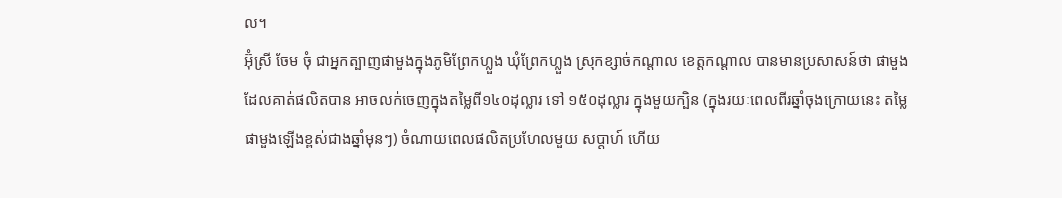ល។
អ៊ុំស្រី ចែម ចុំ ជាអ្នកត្បាញផាមួងក្នុងភូមិព្រែកហ្លួង ឃុំព្រែកហ្លួង ស្រុកខ្សាច់កណ្តាល ខេត្តកណ្តាល បានមានប្រសាសន៍ថា ផាមួងដែលគាត់ផលិតបាន អាចលក់ចេញក្នុងតម្លៃពី១៤០ដុល្លារ ទៅ ១៥០ដុល្លារ ក្នុងមួយក្បិន (ក្នុងរយៈពេលពីរឆ្នាំចុងក្រោយនេះ តម្លៃផាមួងឡើងខ្ពស់ជាងឆ្នាំមុនៗ) ចំណាយពេលផលិតប្រហែលមួយ សប្តាហ៍ ហើយ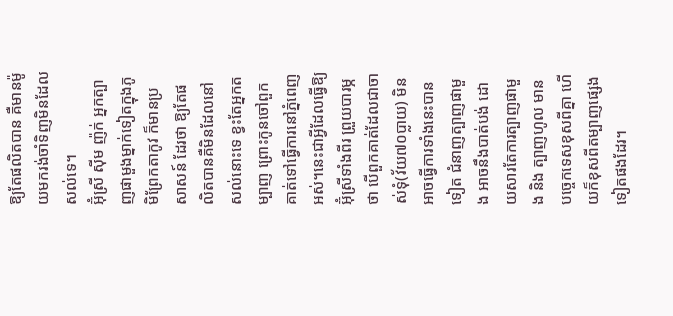ឱ្យតែផលិតបាន គឺមានម៉ូយមករង់ចាំទិញមិនដែលសល់ទេ។
អ៊ុំស្រី ស៊ីម ញ៉ក់ អ្នកត្បាញផាមួងម្នាក់ទៀតក្នុងភូមិព្រែកតាកូវ ក៏មានប្រសាសន៍ ដែរថា ឱ្យតែផលិតបានគឺមិនដែលនៅសល់នោះទេ ខ្វះតែអ្នកតម្បាញ ព្រោះកូនចៅពួកគាត់ទៅធ្វើការនៅភ្នំពេញអស់។នេះជាអ្វីដែលធ្វើឱ្យអ៊ុំស្រីទាំងពីរ ព្រួយបារម្ភថា បើពួកគាត់ដែលជាចាស់ទុំ(វ័យ៧០ប្លាយ) មិនអាចធ្វើការទាំងនេះបានទៀត ជំនាញត្បាញផាមួង អាចនឹងបាត់បង់ ដោយសារតែការត្បាញផាមួង និង ត្បាញហូល មានបច្ចេកទេសខុសពីគ្នា ហើយក៏ខុសពីតម្បាញផ្សេងទៀតផងដែរ។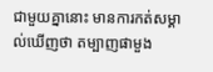ជាមួយគ្នានោះ មានការកត់សម្គាល់ឃើញថា តម្បាញផាមួង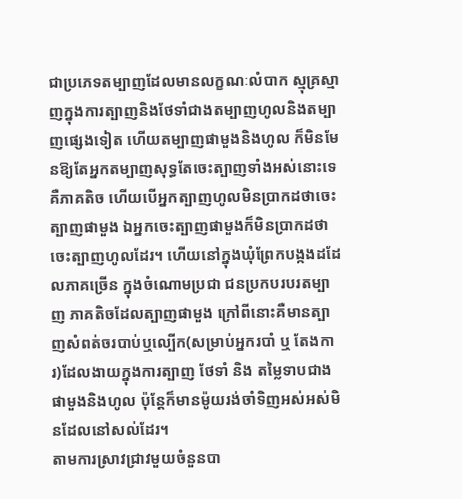ជាប្រភេទតម្បាញដែលមានលក្ខណៈលំបាក ស្មុគ្រស្មាញក្នុងការត្បាញនិងថែទាំជាងតម្បាញហូលនិងតម្បាញផ្សេងទៀត ហើយតម្បាញផាមួងនិងហូល ក៏មិនមែនឱ្យតែអ្នកតម្បាញសុទ្ធតែចេះត្បាញទាំងអស់នោះទេ គឺភាគតិច ហើយបើអ្នកត្បាញហូលមិនប្រាកដថាចេះត្បាញផាមួង ឯអ្នកចេះត្បាញផាមួងក៏មិនប្រាកដថាចេះត្បាញហូលដែរ។ ហើយនៅក្នុងឃុំព្រែកបង្កងដដែលភាគច្រើន ក្នុងចំណោមប្រជា ជនប្រកបរបរតម្បាញ ភាគតិចដែលត្បាញផាមួង ក្រៅពីនោះគឺមានត្បាញសំពត់ចរបាប់ឬល្បើក(សម្រាប់អ្នករបាំ ឬ តែងការ)ដែលងាយក្នុងការត្បាញ ថែទាំ និង តម្លៃទាបជាងផាមួងនិងហូល ប៉ុន្តែក៏មានម៉ូយរង់ចាំទិញអស់អស់មិនដែលនៅសល់ដែរ។
តាមការស្រាវជ្រាវមួយចំនួនបា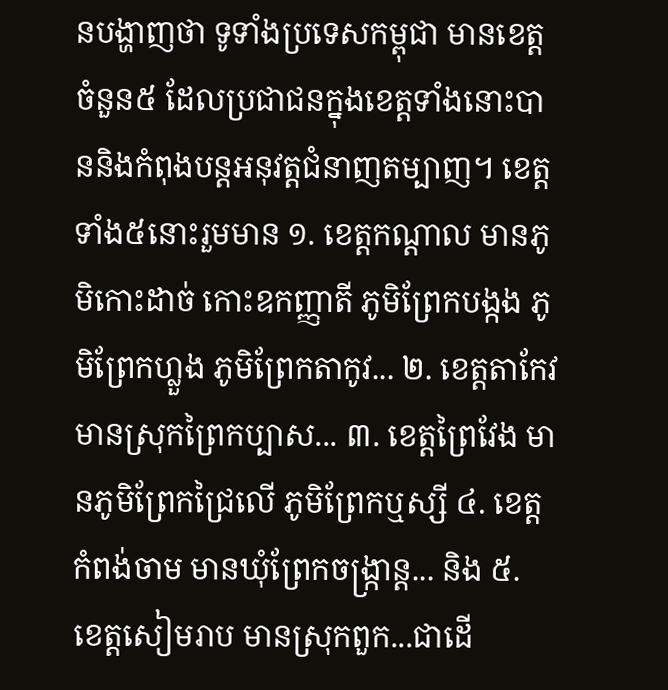នបង្ហាញថា ទូទាំងប្រទេសកម្ពុជា មានខេត្តចំនួន៥ ដែលប្រជាជនក្នុងខេត្តទាំងនោះបាននិងកំពុងបន្តអនុវត្តជំនាញតម្បាញ។ ខេត្តទាំង៥នោះរួមមាន ១. ខេត្តកណ្តាល មានភូមិកោះដាច់ កោះឧកញ្ញាតី ភូមិព្រែកបង្កង ភូមិព្រែកហ្លួង ភូមិព្រែកតាកូវ... ២. ខេត្តតាកែវ មានស្រុកព្រៃកប្បាស... ៣. ខេត្តព្រៃវែង មានភូមិព្រែកជ្រៃលើ ភូមិព្រែកឬស្សី ៤. ខេត្តកំពង់ចាម មានឃុំព្រែកចង្ក្រាន្ត... និង ៥. ខេត្តសៀមរាប មានស្រុកពួក...ជាដើ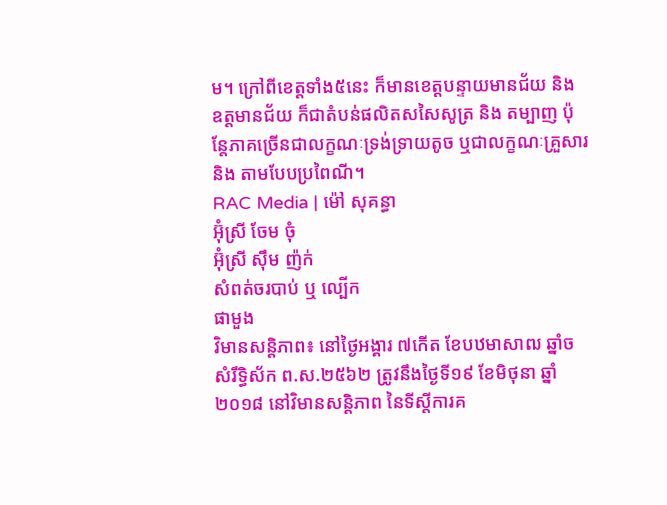ម។ ក្រៅពីខេត្តទាំង៥នេះ ក៏មានខេត្តបន្ទាយមានជ័យ និង ឧត្តមានជ័យ ក៏ជាតំបន់ផលិតសសៃសូត្រ និង តម្បាញ ប៉ុន្តែភាគច្រើនជាលក្ខណៈទ្រង់ទ្រាយតូច ឬជាលក្ខណៈគ្រួសារ និង តាមបែបប្រពៃណី។
RAC Media | ម៉ៅ សុគន្ធា
អ៊ុំស្រី ចែម ចុំ
អ៊ុំស្រី ស៊ឹម ញ៉ក់
សំពត់ចរបាប់ ឬ ល្បើក
ផាមួង
វិមានសន្តិភាព៖ នៅថ្ងៃអង្គារ ៧កើត ខែបឋមាសាឍ ឆ្នាំច សំរឹទ្ធិស័ក ព.ស.២៥៦២ ត្រូវនឹងថ្ងៃទី១៩ ខែមិថុនា ឆ្នាំ២០១៨ នៅវិមានសន្តិភាព នៃទីស្តីការគ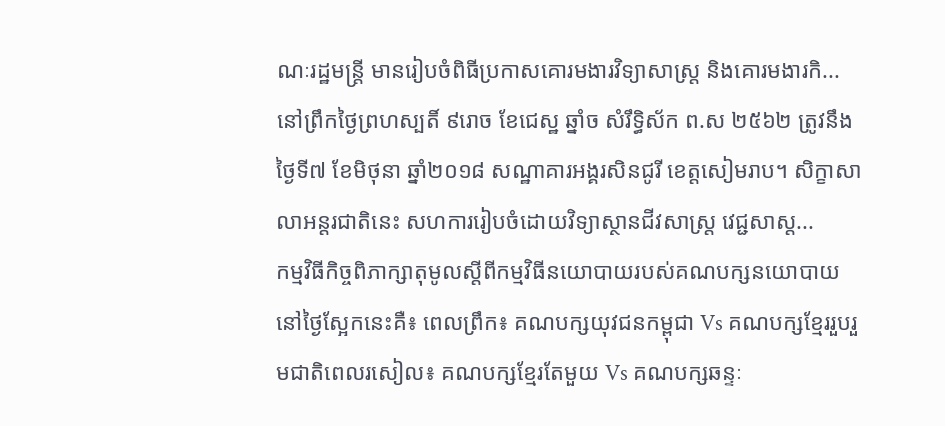ណៈរដ្ឋមន្រ្តី មានរៀបចំពិធីប្រកាសគោរមងារវិទ្យាសាស្ត្រ និងគោរមងារកិ...
នៅព្រឹកថ្ងៃព្រហស្បតិ៍ ៩រោច ខែជេស្ឋ ឆ្នាំច សំរឹទ្ធិស័ក ព.ស ២៥៦២ ត្រូវនឹងថ្ងៃទី៧ ខែមិថុនា ឆ្នាំ២០១៨ សណ្ឋាគារអង្គរសិនជូរី ខេត្តសៀមរាប។ សិក្ខាសាលាអន្តរជាតិនេះ សហការរៀបចំដោយវិទ្យាស្ថានជីវសាស្ត្រ វេជ្ជសាស្ត...
កម្មវិធីកិច្ចពិភាក្សាតុមូលស្តីពីកម្មវិធីនយោបាយរបស់គណបក្សនយោបាយនៅថ្ងៃស្អែកនេះគឺ៖ ពេលព្រឹក៖ គណបក្សយុវជនកម្ពុជា Vs គណបក្សខ្មែររួបរួមជាតិពេលរសៀល៖ គណបក្សខ្មែរតែមួយ Vs គណបក្សឆន្ទៈ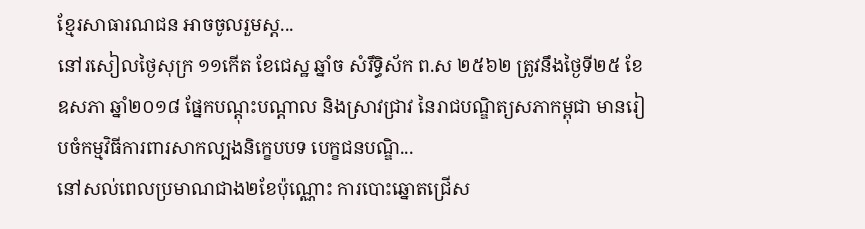ខ្មែរសាធារណជន អាចចូលរួមស្ត...
នៅរសៀលថ្ងៃសុក្រ ១១កើត ខែជេស្ឋ ឆ្នាំច សំរឹទ្ធិស័ក ព.ស ២៥៦២ ត្រូវនឹងថ្ងៃទី២៥ ខែឧសភា ឆ្នាំ២០១៨ ផ្នែកបណ្តុះបណ្តាល និងស្រាវជ្រាវ នៃរាជបណ្ឌិត្យសភាកម្ពុជា មានរៀបចំកម្មវិធីការពារសាកល្បងនិក្ខេបបទ បេក្ខជនបណ្ឌិ...
នៅសល់ពេលប្រមាណជាង២ខែប៉ុណ្ណោះ ការបោះឆ្នោតជ្រើស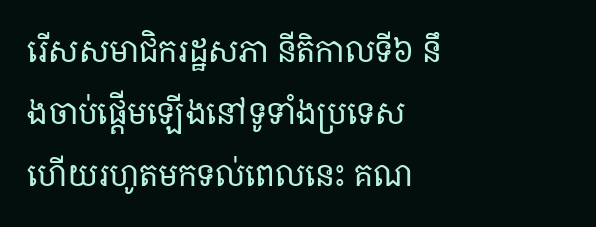រើសសមាជិករដ្ឋសភា នីតិកាលទី៦ នឹងចាប់ផ្តើមឡើងនៅទូទាំងប្រទេស ហើយរហូតមកទល់ពេលនេះ គណ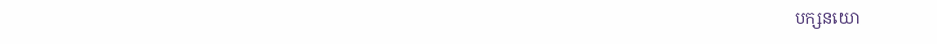បក្សនយោ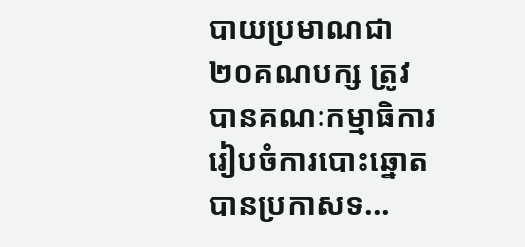បាយប្រមាណជា ២០គណបក្ស ត្រូវបានគណៈកម្មាធិការរៀបចំការបោះឆ្នោត បានប្រកាសទ...